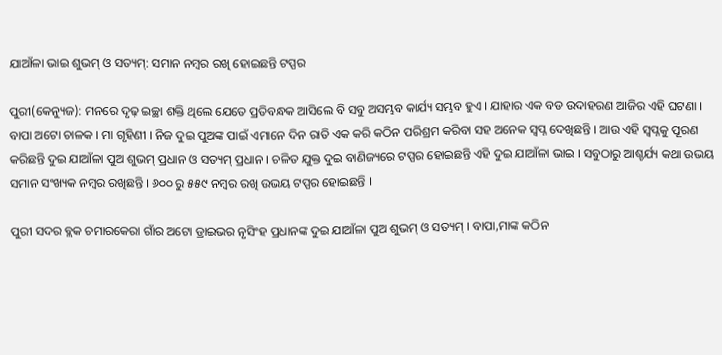ଯାଆଁଳା ଭାଇ ଶୁଭମ୍ ଓ ସତ୍ୟମ୍: ସମାନ ନମ୍ବର ରଖି ହୋଇଛନ୍ତି ଟପ୍ପର

ପୁରୀ(କେନ୍ୟୁଜ): ମନରେ ଦୃଢ଼ ଇଚ୍ଛା ଶକ୍ତି ଥିଲେ ଯେତେ ପ୍ରତିବନ୍ଧକ ଆସିଲେ ବି ସବୁ ଅସମ୍ଭବ କାର୍ଯ୍ୟ ସମ୍ଭବ ହୁଏ । ଯାହାର ଏକ ବଡ ଉଦାହରଣ ଆଜିର ଏହି ଘଟଣା । ବାପା ଅଟୋ ଚାଳକ । ମା ଗୃହିଣୀ । ନିଜ ଦୁଇ ପୁଅଙ୍କ ପାଇଁ ଏମାନେ ଦିନ ରାତି ଏକ କରି କଠିନ ପରିଶ୍ରମ କରିବା ସହ ଅନେକ ସ୍ୱପ୍ନ ଦେଖିଛନ୍ତି । ଆଉ ଏହି ସ୍ୱପ୍ନକୁ ପୂରଣ କରିଛନ୍ତି ଦୁଇ ଯାଆଁଳା ପୁଅ ଶୁଭମ୍ ପ୍ରଧାନ ଓ ସତ୍ୟମ୍ ପ୍ରଧାନ । ଚଳିତ ଯୁକ୍ତ ଦୁଇ ବାଣିଜ୍ୟରେ ଟପ୍ପର ହୋଇଛନ୍ତି ଏହି ଦୁଇ ଯାଆଁଳା ଭାଇ । ସବୁଠାରୁ ଆଶ୍ଚର୍ଯ୍ୟ କଥା ଉଭୟ ସମାନ ସଂଖ୍ୟକ ନମ୍ବର ରଖିଛନ୍ତି । ୬୦୦ ରୁ ୫୫୯ ନମ୍ବର ରଖି ଉଭୟ ଟପ୍ପର ହୋଇଛନ୍ତି ।

ପୁରୀ ସଦର ବ୍ଲକ ଚମାରକେରା ଗାଁର ଅଟୋ ଡ୍ରାଇଭର ନୃସିଂହ ପ୍ରଧାନଙ୍କ ଦୁଇ ଯାଆଁଳା ପୁଅ ଶୁଭମ୍ ଓ ସତ୍ୟମ୍ । ବାପା,ମାଙ୍କ କଠିନ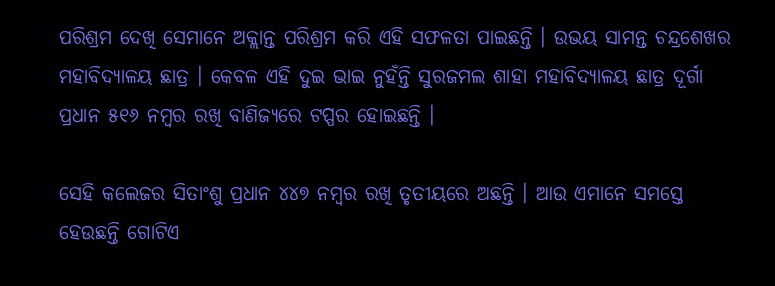ପରିଶ୍ରମ ଦେଖି ସେମାନେ ଅକ୍ଲାନ୍ତ ପରିଶ୍ରମ କରି ଏହି ସଫଳତା ପାଇଛନ୍ତି । ଉଭୟ ସାମନ୍ତ ଚନ୍ଦ୍ରଶେଖର ମହାବିଦ୍ୟାଳୟ ଛାତ୍ର । କେବଳ ଏହି ଦୁଇ ଭାଇ ନୁହଁନ୍ତି ସୁରଜମଲ ଶାହା ମହାବିଦ୍ୟାଳୟ ଛାତ୍ର ଦୂର୍ଗା ପ୍ରଧାନ ୫୧୬ ନମ୍ବର ରଖି ବାଣିଜ୍ୟରେ ଟପ୍ପର ହୋଇଛନ୍ତି ।

ସେହି କଲେଜର ସିତାଂଶୁ ପ୍ରଧାନ ୪୪୭ ନମ୍ବର ରଖି ତୃତୀୟରେ ଅଛନ୍ତି । ଆଉ ଏମାନେ ସମସ୍ତେ ହେଉଛନ୍ତି ଗୋଟିଏ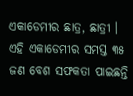ଏକାଡେମୀର ଛାତ୍ର, ଛାତ୍ରୀ । ଏହି ଏକାଡେମୀର ସମସ୍ତ ୩୫ ଜଣ ବେଶ ସଫକତା ପାଇଛନ୍ତି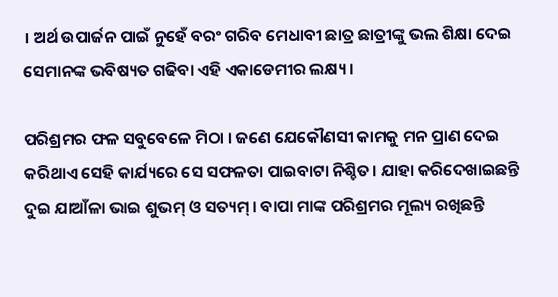। ଅର୍ଥ ଉପାର୍ଜନ ପାଇଁ ନୁହେଁ ବରଂ ଗରିବ ମେଧାବୀ ଛାତ୍ର ଛାତ୍ରୀଙ୍କୁ ଭଲ ଶିକ୍ଷା ଦେଇ ସେମାନଙ୍କ ଭବିଷ୍ୟତ ଗଢିବା ଏହି ଏକାଡେମୀର ଲକ୍ଷ୍ୟ ।

ପରିଶ୍ରମର ଫଳ ସବୁବେଳେ ମିଠା । ଜଣେ ଯେକୌଣସୀ କାମକୁ ମନ ପ୍ରାଣ ଦେଇ କରିଥାଏ ସେହି କାର୍ଯ୍ୟରେ ସେ ସଫଳତା ପାଇବାଟା ନିଶ୍ଚିତ। ଯାହା କରିଦେଖାଇଛନ୍ତି ଦୁଇ ଯାଆଁଳା ଭାଇ ଶୁଭମ୍ ଓ ସତ୍ୟମ୍ । ବାପା ମାଙ୍କ ପରିଶ୍ରମର ମୂଲ୍ୟ ରଖିଛନ୍ତି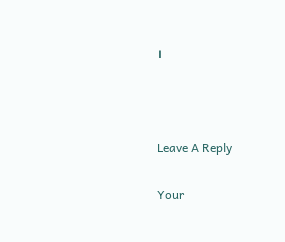।



Leave A Reply

Your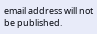email address will not be published.